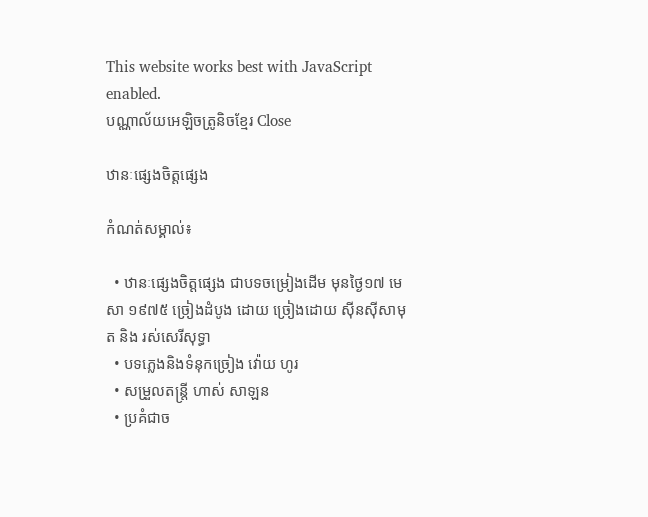This website works best with JavaScript enabled.
បណ្ណាល័យអេឡិចត្រូនិចខ្មែរ Close

ឋានៈផ្សេងចិត្តផ្សេង

កំណត់សម្គាល់៖

  • ឋានៈផ្សេងចិត្តផ្សេង ជាបទចម្រៀងដើម មុនថ្ងៃ១៧ មេសា ១៩៧៥ ច្រៀងដំបូង ដោយ ច្រៀងដោយ ស៊ីនស៊ីសាមុត និង រស់សេរីសុទ្ធា
  • បទភ្លេងនិងទំនុកច្រៀង វ៉ោយ ហូរ
  • សម្រួលតន្ត្រី ហាស់ សាឡន
  • ប្រគំជាច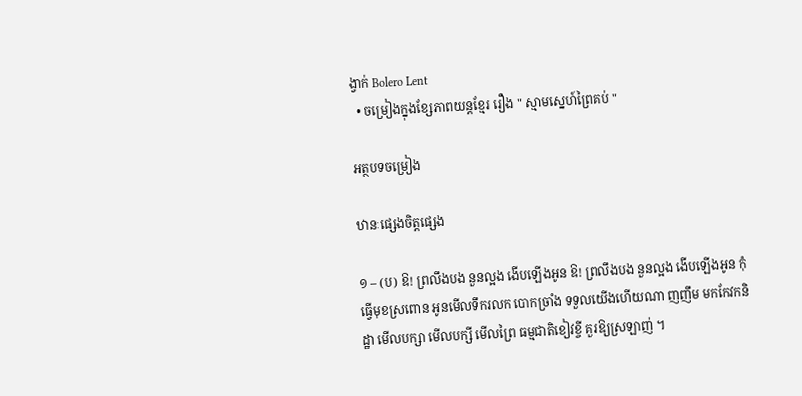ង្វាក់ Bolero Lent
  • ចម្រៀងក្នុងខ្សែភាពយន្តខ្មែរ រឿង " ស្មាមស្នេហ៍ព្រៃគប់ "

អត្ថបទចម្រៀង

ឋានៈផ្សេងចិត្តផ្សេង

១ – (ប) ឱ! ព្រលឹងបង នួនល្អង ងើបឡើងអូន ឱ! ព្រលឹងបង នួនល្អង ងើបឡើងអូន កុំធ្វើមុខស្រពោន អូនមើលទឹករលក បោកច្រាំង ទទួលយើងហើយណា ញញឹម មកកែវកនិដ្ឋា មើលបក្សា មើលបក្សី មើលព្រៃ ធម្មជាតិខៀវខ្ចី គួរឱ្យស្រឡាញ់ ។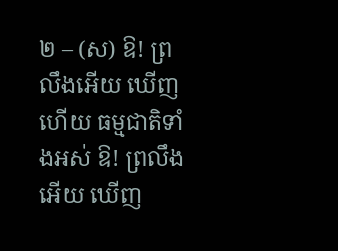២ – (ស) ឱ! ព្រលឹងអើយ ឃើញហើយ ធម្មជាតិទាំងអស់ ឱ! ព្រលឹងអើយ ឃើញ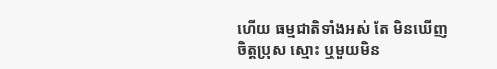ហើយ ធម្មជាតិទាំងអស់ តែ មិនឃើញចិត្តប្រុស ស្មោះ ឬមួយមិន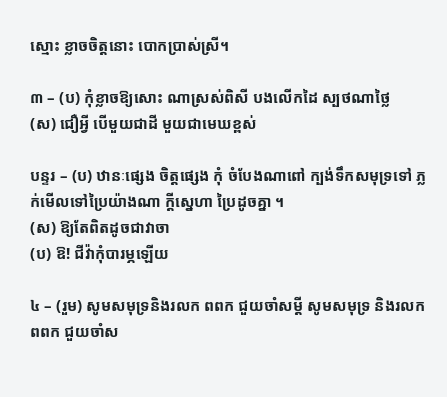ស្មោះ ខ្លាចចិត្តនោះ បោកប្រាស់ស្រី។

៣ – (ប) កុំខ្លាចឱ្យសោះ ណាស្រស់ពិសី បងលើកដៃ ស្បថណាថ្លៃ
(ស) ជឿអ្វី បើមួយជាដី មួយជាមេឃខ្ពស់

បន្ទរ – (ប) ឋានៈផ្សេង ចិត្តផ្សេង កុំ ចំបែងណាពៅ ក្បង់ទឹកសមុទ្រទៅ ភ្លក់មើលទៅប្រៃយ៉ាងណា ក្ដីស្នេហា ប្រៃដូចគ្នា ។
(ស) ឱ្យតែពិតដូចជាវាចា
(ប) ឱ! ជីវ៉ាកុំបារម្ភឡើយ

៤ – (រួម) សូមសមុទ្រនិងរលក ពពក ជួយចាំសម្ដី សូមសមុទ្រ និងរលក ពពក ជួយចាំស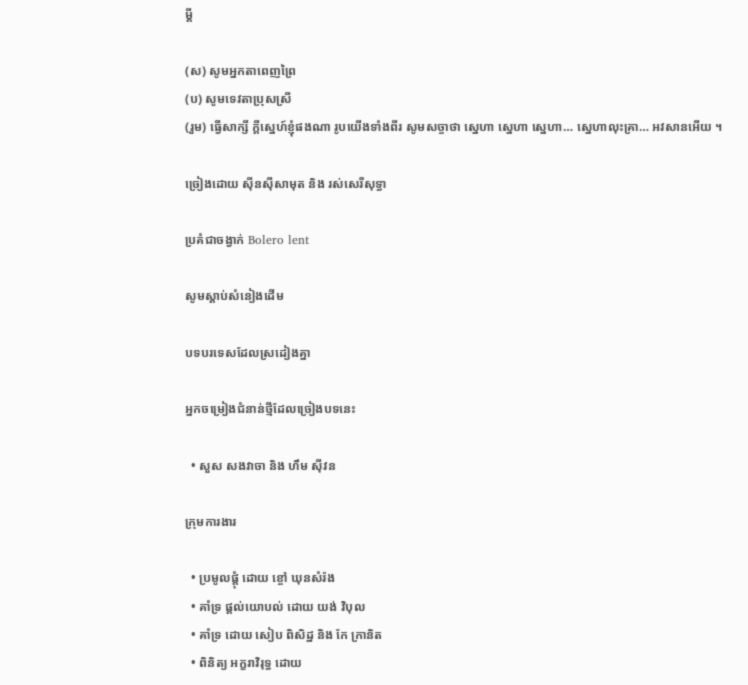ម្ដី

(ស) សូមអ្នកតាពេញព្រៃ
(ប) សូមទេវតាប្រុសស្រី
(រួម) ធ្វើសាក្សី ក្ដីស្នេហ៍ខ្ញុំផងណា រូបយើងទាំងពីរ សូមសច្ចាថា ស្នេហា ស្នេហា ស្នេហា… ស្នេហាលុះគ្រា… អវសានអើយ ។

ច្រៀងដោយ ស៊ីនស៊ីសាមុត និង រស់សេរីសុទ្ធា

ប្រគំជាចង្វាក់ Bolero lent

សូមស្ដាប់សំនៀងដើម

បទបរទេសដែលស្រដៀងគ្នា

អ្នកចម្រៀងជំនាន់ថ្មីដែលច្រៀងបទនេះ

  • សួស សងវាចា និង ហឹម ស៊ីវន

ក្រុមការងារ

  • ប្រមូលផ្ដុំ ដោយ ខ្ចៅ ឃុនសំរ៉ង
  • គាំទ្រ ផ្ដល់យោបល់ ដោយ យង់ វិបុល
  • គាំទ្រ ដោយ សៀប ពិសិដ្ឋ និង កែ ក្រានិត
  • ពិនិត្យ អក្ខរាវិរុទ្ធ ដោយ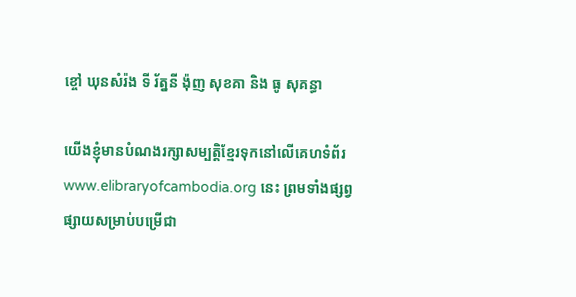ខ្ចៅ ឃុនសំរ៉ង ទី រ័ត្ននី ង៉ុញ សុខគា និង ធូ សុគន្ធា

យើងខ្ញុំមានបំណងរក្សាសម្បត្តិខ្មែរទុកនៅលើគេហទំព័រ www.elibraryofcambodia.org នេះ ព្រមទាំងផ្សព្វផ្សាយសម្រាប់បម្រើជា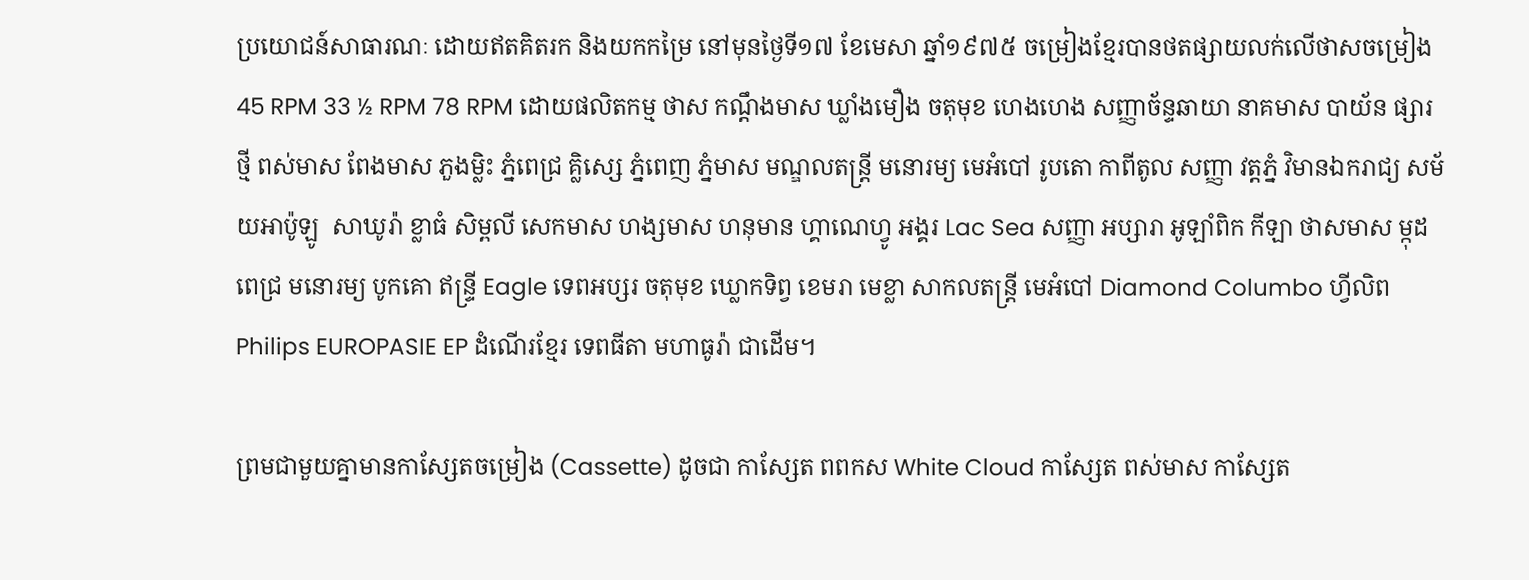ប្រយោជន៍សាធារណៈ ដោយឥតគិតរក និងយកកម្រៃ នៅមុនថ្ងៃទី១៧ ខែមេសា ឆ្នាំ១៩៧៥ ចម្រៀងខ្មែរបានថតផ្សាយលក់លើថាសចម្រៀង 45 RPM 33 ½ RPM 78 RPM ដោយផលិតកម្ម ថាស កណ្ដឹងមាស ឃ្លាំងមឿង ចតុមុខ ហេងហេង សញ្ញាច័ន្ទឆាយា នាគមាស បាយ័ន ផ្សារថ្មី ពស់មាស ពែងមាស ភួងម្លិះ ភ្នំពេជ្រ គ្លិស្សេ ភ្នំពេញ ភ្នំមាស មណ្ឌលតន្រ្តី មនោរម្យ មេអំបៅ រូបតោ កាពីតូល សញ្ញា វត្តភ្នំ វិមានឯករាជ្យ សម័យអាប៉ូឡូ  សាឃូរ៉ា ខ្លាធំ សិម្ពលី សេកមាស ហង្សមាស ហនុមាន ហ្គាណេហ្វូ អង្គរ Lac Sea សញ្ញា អប្សារា អូឡាំពិក កីឡា ថាសមាស ម្កុដពេជ្រ មនោរម្យ បូកគោ ឥន្ទ្រី Eagle ទេពអប្សរ ចតុមុខ ឃ្លោកទិព្វ ខេមរា មេខ្លា សាកលតន្ត្រី មេអំបៅ Diamond Columbo ហ្វីលិព Philips EUROPASIE EP ដំណើរខ្មែរ ទេពធីតា មហាធូរ៉ា ជាដើម។

ព្រមជាមួយគ្នាមានកាសែ្សតចម្រៀង (Cassette) ដូចជា កាស្សែត ពពកស White Cloud កាស្សែត ពស់មាស កាស្សែត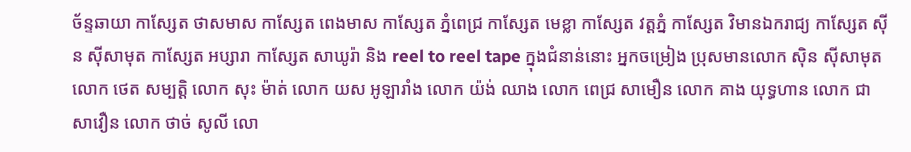ច័ន្ទឆាយា កាស្សែត ថាសមាស កាស្សែត ពេងមាស កាស្សែត ភ្នំពេជ្រ កាស្សែត មេខ្លា កាស្សែត វត្តភ្នំ កាស្សែត វិមានឯករាជ្យ កាស្សែត ស៊ីន ស៊ីសាមុត កាស្សែត អប្សារា កាស្សែត សាឃូរ៉ា និង reel to reel tape ក្នុងជំនាន់នោះ អ្នកចម្រៀង ប្រុសមានលោក ស៊ិន ស៊ីសាមុត លោក ថេត សម្បត្តិ លោក សុះ ម៉ាត់ លោក យស អូឡារាំង លោក យ៉ង់ ឈាង លោក ពេជ្រ សាមឿន លោក គាង យុទ្ធហាន លោក ជា សាវឿន លោក ថាច់ សូលី លោ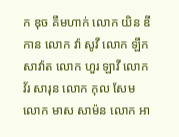ក ឌុច គឹមហាក់ លោក យិន ឌីកាន លោក វ៉ា សូវី លោក ឡឹក សាវ៉ាត លោក ហួរ ឡាវី លោក វ័រ សារុន លោក កុល សែម លោក មាស សាម៉ន លោក អា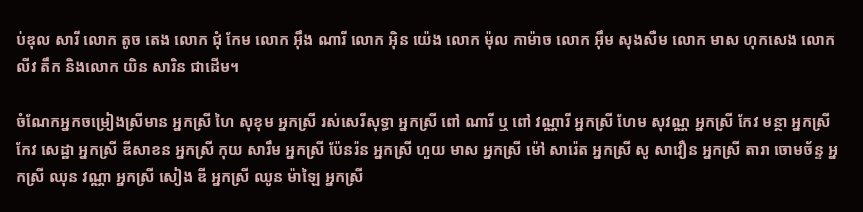ប់ឌុល សារី លោក តូច តេង លោក ជុំ កែម លោក អ៊ឹង ណារី លោក អ៊ិន យ៉េង លោក ម៉ុល កាម៉ាច លោក អ៊ឹម សុងសឺម លោក មាស ហុកសេង លោក លីវ តឹក និងលោក យិន សារិន ជាដើម។

ចំណែកអ្នកចម្រៀងស្រីមាន អ្នកស្រី ហៃ សុខុម អ្នកស្រី រស់សេរីសុទ្ធា អ្នកស្រី ពៅ ណារី ឬ ពៅ វណ្ណារី អ្នកស្រី ហែម សុវណ្ណ អ្នកស្រី កែវ មន្ថា អ្នកស្រី កែវ សេដ្ឋា អ្នកស្រី ឌីសាខន អ្នកស្រី កុយ សារឹម អ្នកស្រី ប៉ែនរ៉ន អ្នកស្រី ហួយ មាស អ្នកស្រី ម៉ៅ សារ៉េត អ្នកស្រី សូ សាវឿន អ្នកស្រី តារា ចោមច័ន្ទ អ្នកស្រី ឈុន វណ្ណា អ្នកស្រី សៀង ឌី អ្នកស្រី ឈូន ម៉ាឡៃ អ្នកស្រី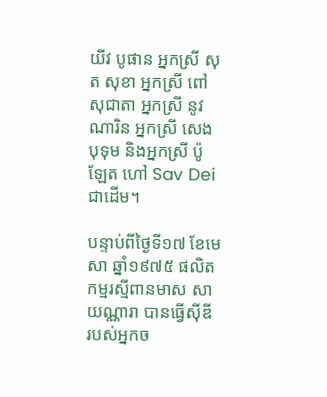យីវ បូផាន អ្នកស្រី សុត សុខា អ្នកស្រី ពៅ សុជាតា អ្នកស្រី នូវ ណារិន អ្នកស្រី សេង បុទុម និងអ្នកស្រី ប៉ូឡែត ហៅ Sav Dei ជាដើម។

បន្ទាប់ពីថ្ងៃទី១៧ ខែមេសា ឆ្នាំ១៩៧៥ ផលិតកម្មរស្មីពានមាស សាយណ្ណារា បានធ្វើស៊ីឌី របស់អ្នកច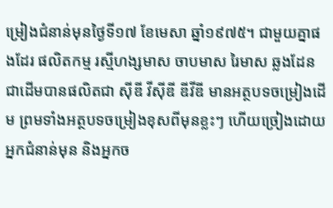ម្រៀងជំនាន់មុនថ្ងៃទី១៧ ខែមេសា ឆ្នាំ១៩៧៥។ ជាមួយគ្នាផងដែរ ផលិតកម្ម រស្មីហង្សមាស ចាបមាស រៃមាស ឆ្លងដែន ជាដើមបានផលិតជា ស៊ីឌី វីស៊ីឌី ឌីវីឌី មានអត្ថបទចម្រៀងដើម ព្រមទាំងអត្ថបទចម្រៀងខុសពីមុនខ្លះៗ ហើយច្រៀងដោយអ្នកជំនាន់មុន និងអ្នកច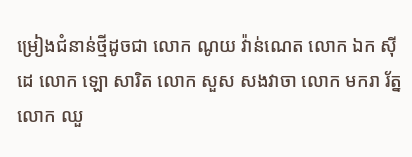ម្រៀងជំនាន់ថ្មីដូចជា លោក ណូយ វ៉ាន់ណេត លោក ឯក ស៊ីដេ លោក ឡោ សារិត លោក សួស សងវាចា លោក មករា រ័ត្ន លោក ឈួ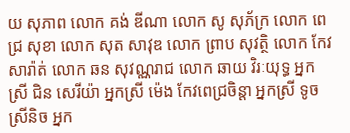យ សុភាព លោក គង់ ឌីណា លោក សូ សុភ័ក្រ លោក ពេជ្រ សុខា លោក សុត សាវុឌ លោក ព្រាប សុវត្ថិ លោក កែវ សារ៉ាត់ លោក ឆន សុវណ្ណរាជ លោក ឆាយ វិរៈយុទ្ធ អ្នកស្រី ជិន សេរីយ៉ា អ្នកស្រី ម៉េង កែវពេជ្រចិន្តា អ្នកស្រី ទូច ស្រីនិច អ្នក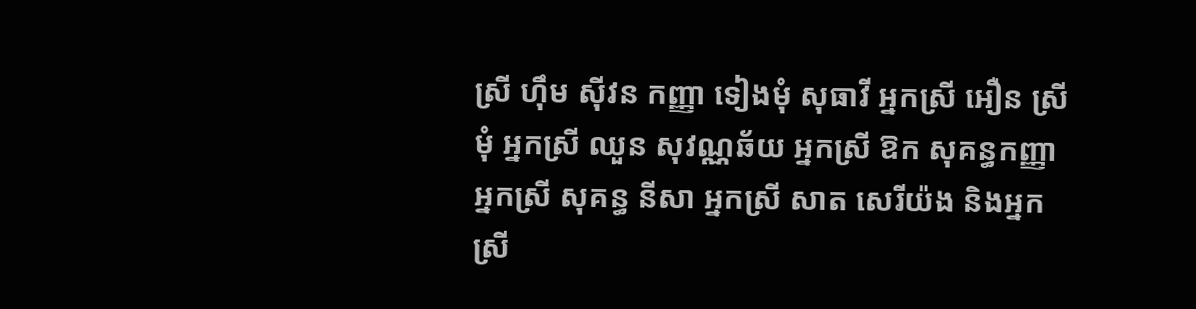ស្រី ហ៊ឹម ស៊ីវន កញ្ញា ទៀងមុំ សុធាវី អ្នកស្រី អឿន ស្រីមុំ អ្នកស្រី ឈួន សុវណ្ណឆ័យ អ្នកស្រី ឱក សុគន្ធកញ្ញា អ្នកស្រី សុគន្ធ នីសា អ្នកស្រី សាត សេរីយ៉ង និងអ្នកស្រី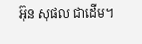អ៊ុន សុផល ជាដើម។